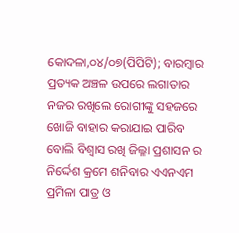କୋଦଳା,୦୪/୦୭(ପିପିଟି); ବାରମ୍ବାର ପ୍ରତ୍ୟକ ଅଞ୍ଚଳ ଉପରେ ଲଗାତାର ନଜର ରଖିଲେ ରୋଗୀଙ୍କୁ ସହଜରେ ଖୋଜି ବାହାର କରାଯାଇ ପାରିବ ବୋଲି ବିଶ୍ଵାସ ରଖି ଜିଲ୍ଳା ପ୍ରଶାସନ ର ନିର୍ଦ୍ଦେଶ କ୍ରମେ ଶନିବାର ଏଏନଏମ ପ୍ରମିଳା ପାତ୍ର ଓ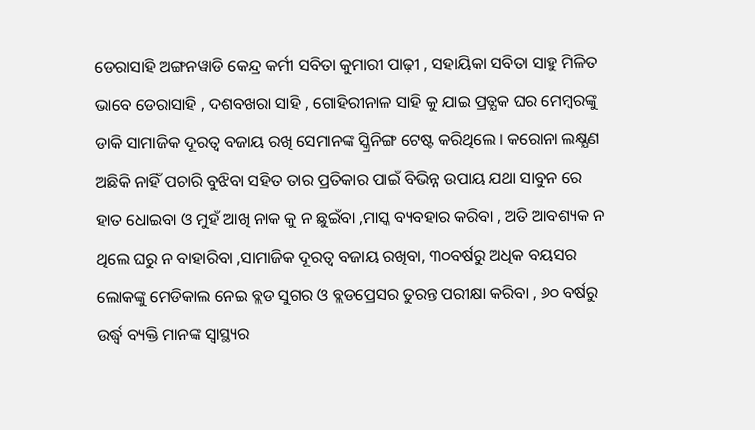ଡେରାସାହି ଅଙ୍ଗନୱାଡି କେନ୍ଦ୍ର କର୍ମୀ ସବିତା କୁମାରୀ ପାଢ଼ୀ , ସହାୟିକା ସବିତା ସାହୁ ମିଳିତ ଭାବେ ଡେରାସାହି , ଦଶବଖରା ସାହି , ଗୋହିରୀନାଳ ସାହି କୁ ଯାଇ ପ୍ରତ୍ଯକ ଘର ମେମ୍ବରଙ୍କୁ ଡାକି ସାମାଜିକ ଦୂରତ୍ୱ ବଜାୟ ରଖି ସେମାନଙ୍କ ସ୍କ୍ରିନିଙ୍ଗ ଟେଷ୍ଟ କରିଥିଲେ । କରୋନା ଲକ୍ଷ୍ଯଣ ଅଛିକି ନାହିଁ ପଚାରି ବୁଝିବା ସହିତ ତାର ପ୍ରତିକାର ପାଇଁ ବିଭିନ୍ନ ଉପାୟ ଯଥା ସାବୁନ ରେ ହାତ ଧୋଇବା ଓ ମୁହଁ ଆଖି ନାକ କୁ ନ ଛୁଇଁବା ,ମାସ୍କ ବ୍ୟବହାର କରିବା , ଅତି ଆବଶ୍ୟକ ନ ଥିଲେ ଘରୁ ନ ବାହାରିବା ,ସାମାଜିକ ଦୂରତ୍ୱ ବଜାୟ ରଖିବା, ୩୦ବର୍ଷରୁ ଅଧିକ ବୟସର ଲୋକଙ୍କୁ ମେଡିକାଲ ନେଇ ବ୍ଲଡ ସୁଗର ଓ ବ୍ଲଡପ୍ରେସର ତୁରନ୍ତ ପରୀକ୍ଷା କରିବା , ୬୦ ବର୍ଷରୁ ଉର୍ଦ୍ଧ୍ବ ବ୍ୟକ୍ତି ମାନଙ୍କ ସ୍ବାସ୍ଥ୍ୟର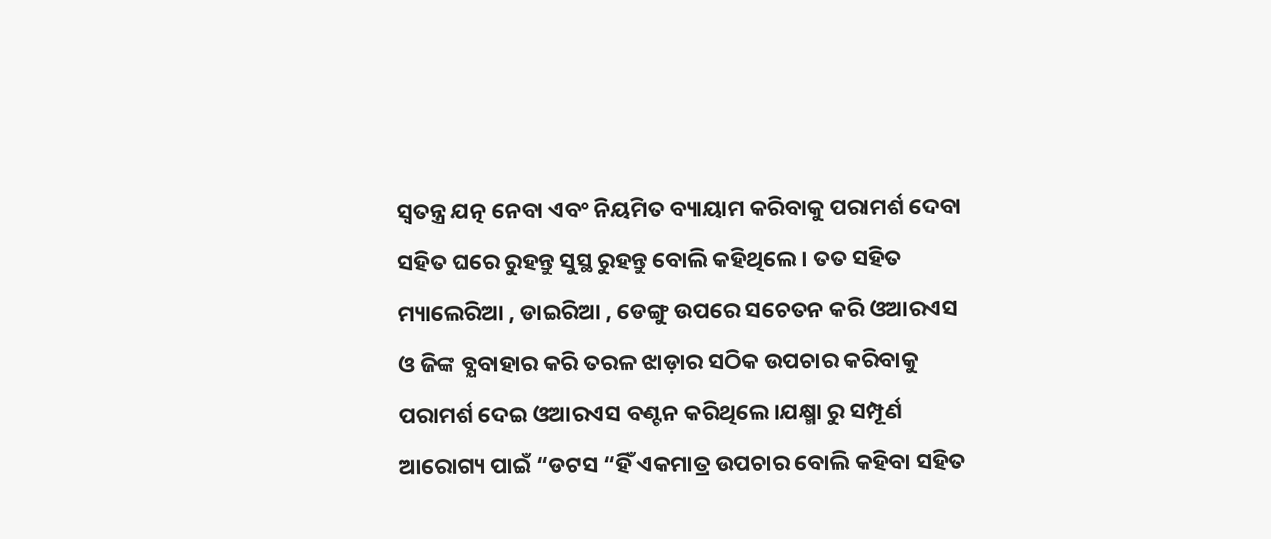ସ୍ଵତନ୍ତ୍ର ଯତ୍ନ ନେବା ଏବଂ ନିୟମିତ ବ୍ୟାୟାମ କରିବାକୁ ପରାମର୍ଶ ଦେବା ସହିତ ଘରେ ରୁହନ୍ତୁ ସୁସ୍ଥ ରୁହନ୍ତୁ ବୋଲି କହିଥିଲେ । ତତ ସହିତ ମ୍ୟାଲେରିଆ , ଡାଇରିଆ , ଡେଙ୍ଗୁ ଉପରେ ସଚେତନ କରି ଓଆରଏସ ଓ ଜିଙ୍କ ବ୍ଯବାହାର କରି ତରଳ ଝାଡ଼ାର ସଠିକ ଉପଚାର କରିବାକୁ ପରାମର୍ଶ ଦେଇ ଓଆରଏସ ବଣ୍ଟନ କରିଥିଲେ ।ଯକ୍ଷ୍ମା ରୁ ସମ୍ପୂର୍ଣ ଆରୋଗ୍ୟ ପାଇଁ “ଡଟସ “ହିଁ ଏକମାତ୍ର ଉପଚାର ବୋଲି କହିବା ସହିତ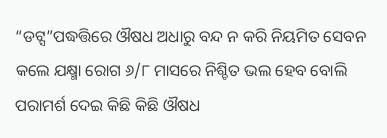“ଡଟ୍ସ”ପଦ୍ଧତ୍ତିରେ ଔଷଧ ଅଧାରୁ ବନ୍ଦ ନ କରି ନିୟମିତ ସେବନ କଲେ ଯକ୍ଷ୍ମା ରୋଗ ୬/୮ ମାସରେ ନିଶ୍ଚିତ ଭଲ ହେବ ବୋଲି ପରାମର୍ଶ ଦେଇ କିଛି କିଛି ଔଷଧ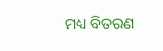ମଧ୍ୟ ବିତରଣ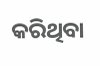କରିଥିବା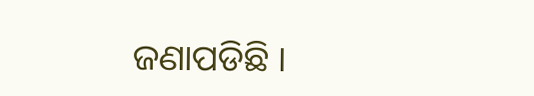ଜଣାପଡିଛି ।